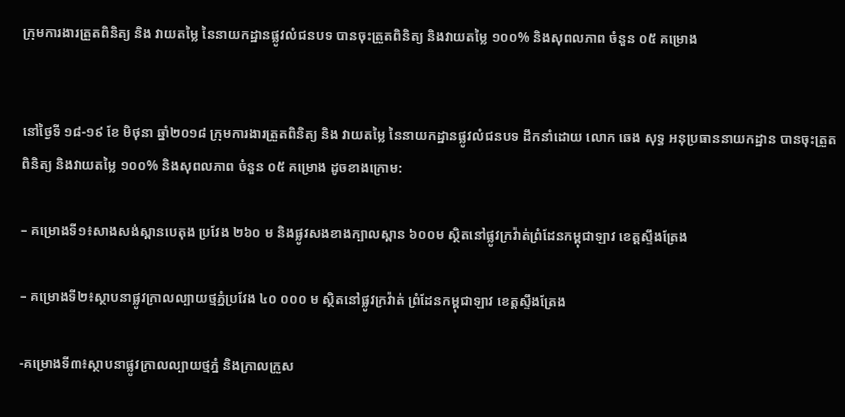ក្រុមការងារត្រួតពិនិត្យ និង វាយតម្លៃ នៃនាយកដ្ឋានផ្លូវលំជនបទ បានចុះត្រួតពិនិត្យ និងវាយតម្លៃ ១០០% និងសុពលភាព ចំនួន ០៥ គម្រោង


នៅថ្ងៃទី ១៨-១៩ ខែ មិថុនា ឆ្នាំ២០១៨ ក្រុមការងារត្រួតពិនិត្យ និង វាយតម្លៃ នៃនាយកដ្ឋានផ្លូវលំជនបទ ដឹកនាំដោយ លោក ឆេង សុទ្ធ អនុប្រធាននាយកដ្ឋាន បានចុះត្រួតពិនិត្យ និងវាយតម្លៃ ១០០% និងសុពលភាព ចំនួន ០៥ គម្រោង ដូចខាងក្រោម:

– គម្រោងទី១៖សាងសង់ស្ពានបេតុង ប្រវែង ២៦០ ម និងផ្លូវសងខាងក្បាលស្ពាន ៦០០ម ស្ថិតនៅផ្លូវក្រវ៉ាត់ព្រំដែនកម្ពុជាឡាវ ខេត្តស្ទឹងត្រែង

– គម្រោងទី២៖ស្ថាបនាផ្លូវក្រាលល្បាយថ្មភ្នំប្រវែង ៤០ ០០០ ម ស្ថិតនៅផ្លូវក្រវ៉ាត់ ព្រំដែនកម្ពុជាឡាវ ខេត្តស្ទឹងត្រែង

-គម្រោងទី៣៖ស្ថាបនាផ្លូវក្រាលល្បាយថ្មភ្នំ និងក្រាលក្រួស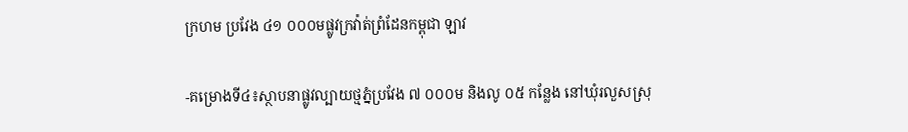ក្រហម ប្រវែង ៤១ ០០០មផ្លូវក្រវ៉ាត់ព្រំដែនកម្ពុជា ឡាវ

-គម្រោងទី៤៖ស្ថាបនាផ្លូវល្បាយថ្មភ្នំប្រវែង ៧ ០០០ម និងលូ ០៥ កន្លែង នៅឃំុរលួសស្រុ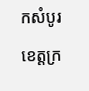កសំបូរ ខេត្តក្រ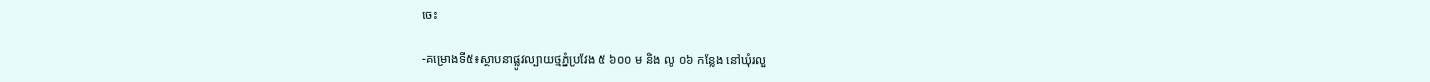ចេះ

-គម្រោងទី៥៖ស្ថាបនាផ្លូវល្បាយថ្មភ្នំប្រវែង ៥ ៦០០ ម និង លូ ០៦ កន្លែង នៅឃំុរលួ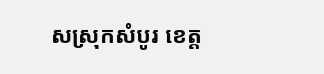សស្រុកសំបូរ ខេត្ត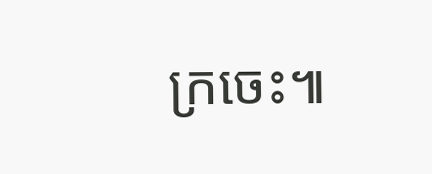ក្រចេះ៕